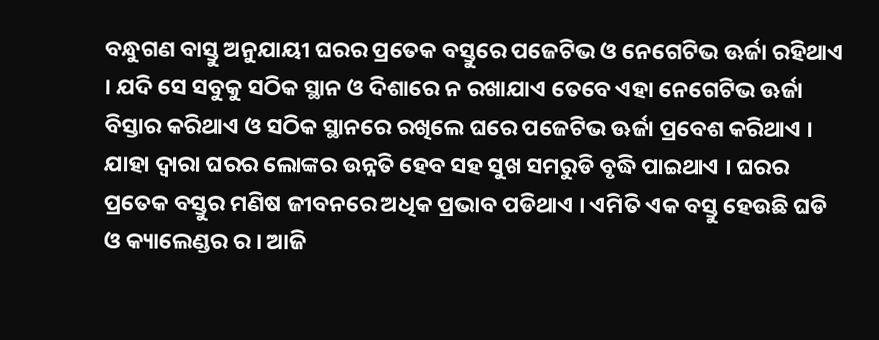ବନ୍ଧୁଗଣ ବାସ୍ତୁ ଅନୁଯାୟୀ ଘରର ପ୍ରତେକ ବସ୍ତୁରେ ପଜେଟିଭ ଓ ନେଗେଟିଭ ଊର୍ଜା ରହିଥାଏ । ଯଦି ସେ ସବୁକୁ ସଠିକ ସ୍ଥାନ ଓ ଦିଶାରେ ନ ରଖାଯାଏ ତେବେ ଏହା ନେଗେଟିଭ ଊର୍ଜା ବିସ୍ତାର କରିଥାଏ ଓ ସଠିକ ସ୍ଥାନରେ ରଖିଲେ ଘରେ ପଜେଟିଭ ଊର୍ଜା ପ୍ରବେଶ କରିଥାଏ । ଯାହା ଦ୍ଵାରା ଘରର ଲୋଙ୍କର ଉନ୍ନତି ହେବ ସହ ସୁଖ ସମରୁଡି ବୃଦ୍ଧି ପାଇଥାଏ । ଘରର ପ୍ରତେକ ବସ୍ତୁର ମଣିଷ ଜୀବନରେ ଅଧିକ ପ୍ରଭାବ ପଡିଥାଏ । ଏମିତି ଏକ ବସ୍ତୁ ହେଉଛି ଘଡି ଓ କ୍ୟାଲେଣ୍ଡର ର । ଆଜି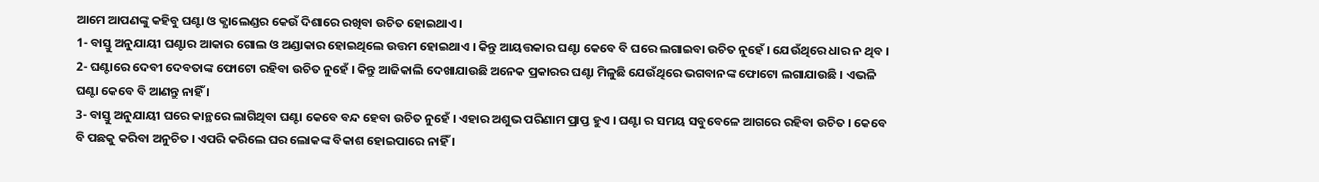ଆମେ ଆପଣଙ୍କୁ କହିବୁ ଘଣ୍ଟା ଓ କ୍ଯାଲେଣ୍ଡର କେଉଁ ଦିଶାରେ ରଖିବା ଉଚିତ ହୋଇଥାଏ ।
1- ବାସ୍ତୁ ଅନୁଯାୟୀ ଘଣ୍ଟାର ଆକାର ଗୋଲ ଓ ଅଣ୍ଡାକାର ହୋଇଥିଲେ ଉତ୍ତମ ହୋଇଥାଏ । କିନ୍ତୁ ଆୟତ୍ତକାର ଘଣ୍ଟା କେବେ ବି ଘରେ ଲଗାଇବା ଉଚିତ ନୁହେଁ । ଯେଉଁଥିରେ ଧାର ନ ଥିବ ।
2- ଘଣ୍ଟାରେ ଦେବୀ ଦେବତାଙ୍କ ଫୋଟୋ ରହିବା ଉଚିତ ନୁହେଁ । କିନ୍ତୁ ଆଜିକାଲି ଦେଖାଯାଉଛି ଅନେକ ପ୍ରକାରର ଘଣ୍ଟା ମିଳୁଛି ଯେଉଁଥିରେ ଭଗବାନଙ୍କ ଫୋଟୋ ଲଗାଯାଉଛି । ଏଭଳି ଘଣ୍ଟା କେବେ ବି ଆଣନ୍ତୁ ନାହିଁ ।
3- ବାସ୍ତୁ ଅନୁଯାୟୀ ଘରେ କାନ୍ଥରେ ଲାଗିଥିବା ଘଣ୍ଟା କେବେ ବନ୍ଦ ହେବା ଉଚିତ ନୁହେଁ । ଏହାର ଅଶୁଭ ପରିଣାମ ପ୍ରାପ୍ତ ହୁଏ । ଘଣ୍ଟା ର ସମୟ ସବୁବେଳେ ଆଗରେ ରହିବା ଉଚିତ । କେବେ ବି ପଛକୁ କରିବା ଅନୁଚିତ । ଏପରି କରିଲେ ଘର ଲୋକଙ୍କ ବିକାଶ ହୋଇପାରେ ନାହିଁ ।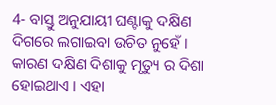4- ବାସ୍ତୁ ଅନୁଯାୟୀ ଘଣ୍ଟାକୁ ଦକ୍ଷିଣ ଦିଗରେ ଲଗାଇବା ଉଚିତ ନୁହେଁ । କାରଣ ଦକ୍ଷିଣ ଦିଶାକୁ ମୃତ୍ୟୁ ର ଦିଶା ହୋଇଥାଏ । ଏହା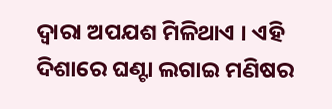ଦ୍ଵାରା ଅପଯଶ ମିଳିଥାଏ । ଏହି ଦିଶାରେ ଘଣ୍ଟା ଲଗାଇ ମଣିଷର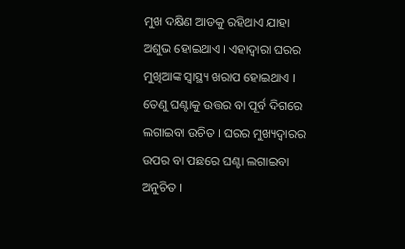ମୁଖ ଦକ୍ଷିଣ ଆଡକୁ ରହିଥାଏ ଯାହା ଅଶୁଭ ହୋଇଥାଏ । ଏହାଦ୍ବାରା ଘରର ମୁଖିଆଙ୍କ ସ୍ୱାସ୍ଥ୍ୟ ଖରାପ ହୋଇଥାଏ । ତେଣୁ ଘଣ୍ଟାକୁ ଉତ୍ତର ବା ପୂର୍ବ ଦିଗରେ ଲଗାଇବା ଉଚିତ । ଘରର ମୁଖ୍ୟଦ୍ବାରର ଉପର ବା ପଛରେ ଘଣ୍ଟା ଲଗାଇବା ଅନୁଚିତ ।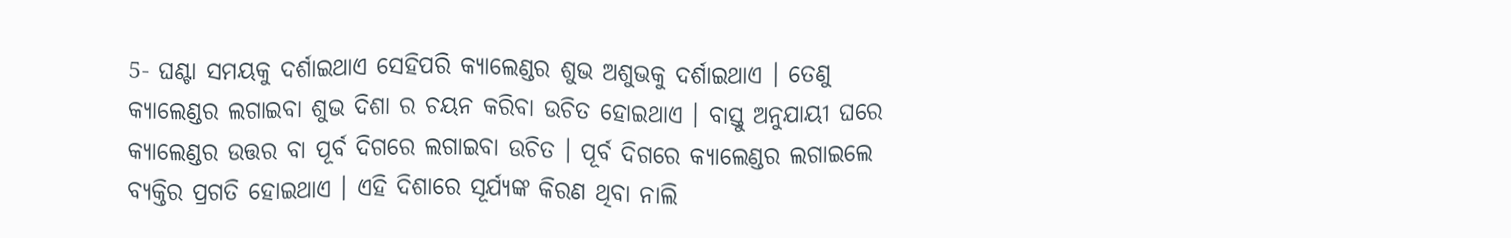5- ଘଣ୍ଟା ସମୟକୁ ଦର୍ଶାଇଥାଏ ସେହିପରି କ୍ଯାଲେଣ୍ଡର ଶୁଭ ଅଶୁଭକୁ ଦର୍ଶାଇଥାଏ । ତେଣୁ କ୍ଯାଲେଣ୍ଡର ଲଗାଇବା ଶୁଭ ଦିଶା ର ଚୟନ କରିବା ଉଚିତ ହୋଇଥାଏ । ବାସ୍ତୁ ଅନୁଯାୟୀ ଘରେ କ୍ଯାଲେଣ୍ଡର ଉତ୍ତର ବା ପୂର୍ବ ଦିଗରେ ଲଗାଇବା ଉଚିତ । ପୂର୍ବ ଦିଗରେ କ୍ଯାଲେଣ୍ଡର ଲଗାଇଲେ ବ୍ଯକ୍ତିର ପ୍ରଗତି ହୋଇଥାଏ । ଏହି ଦିଶାରେ ସୂର୍ଯ୍ୟଙ୍କ କିରଣ ଥିବା ନାଲି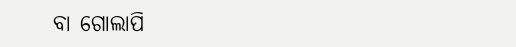ବା ଗୋଲାପି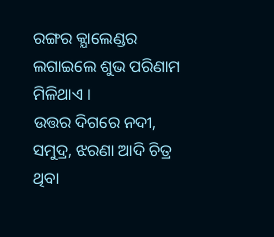ରଙ୍ଗର କ୍ଯାଲେଣ୍ଡର ଲଗାଇଲେ ଶୁଭ ପରିଣାମ ମିଳିଥାଏ ।
ଉତ୍ତର ଦିଗରେ ନଦୀ, ସମୁଦ୍ର, ଝରଣା ଆଦି ଚିତ୍ର ଥିବା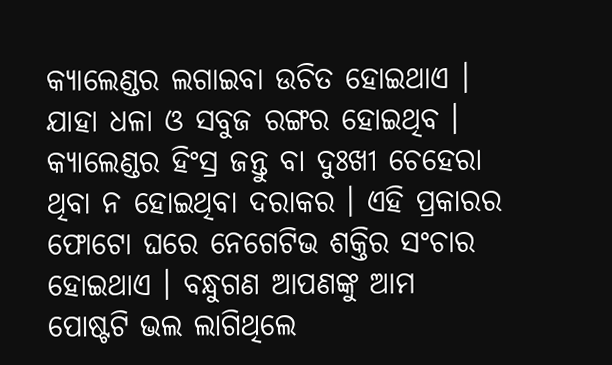କ୍ଯାଲେଣ୍ଡର ଲଗାଇବା ଉଚିତ ହୋଇଥାଏ । ଯାହା ଧଳା ଓ ସବୁଜ ରଙ୍ଗର ହୋଇଥିବ । କ୍ଯାଲେଣ୍ଡର ହିଂସ୍ର ଜନ୍ତୁ ବା ଦୁଃଖୀ ଚେହେରା ଥିବା ନ ହୋଇଥିବା ଦରାକର । ଏହି ପ୍ରକାରର ଫୋଟୋ ଘରେ ନେଗେଟିଭ ଶକ୍ତିର ସଂଚାର ହୋଇଥାଏ । ବନ୍ଧୁଗଣ ଆପଣଙ୍କୁ ଆମ ପୋଷ୍ଟଟି ଭଲ ଲାଗିଥିଲେ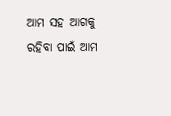ଆମ ସହ ଆଗକୁ ରହିବା ପାଇଁ ଆମ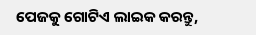ପେଜକୁ ଗୋଟିଏ ଲାଇକ କରନ୍ତୁ,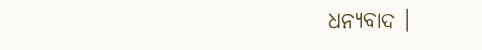ଧନ୍ୟବାଦ ।